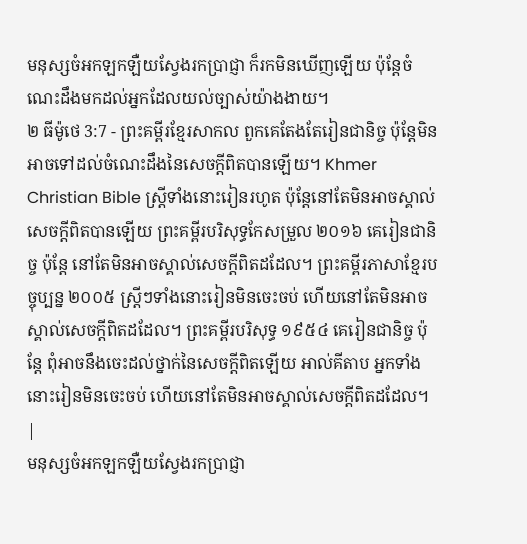មនុស្សចំអកឡកឡឺយស្វែងរកប្រាជ្ញា ក៏រកមិនឃើញឡើយ ប៉ុន្តែចំណេះដឹងមកដល់អ្នកដែលយល់ច្បាស់យ៉ាងងាយ។
២ ធីម៉ូថេ 3:7 - ព្រះគម្ពីរខ្មែរសាកល ពួកគេតែងតែរៀនជានិច្ច ប៉ុន្តែមិនអាចទៅដល់ចំណេះដឹងនៃសេចក្ដីពិតបានឡើយ។ Khmer Christian Bible ស្រ្ដីទាំងនោះរៀនរហូត ប៉ុន្ដែនៅតែមិនអាចស្គាល់សេចក្ដីពិតបានឡើយ ព្រះគម្ពីរបរិសុទ្ធកែសម្រួល ២០១៦ គេរៀនជានិច្ច ប៉ុន្តែ នៅតែមិនអាចស្គាល់សេចក្ដីពិតដដែល។ ព្រះគម្ពីរភាសាខ្មែរបច្ចុប្បន្ន ២០០៥ ស្ត្រីៗទាំងនោះរៀនមិនចេះចប់ ហើយនៅតែមិនអាចស្គាល់សេចក្ដីពិតដដែល។ ព្រះគម្ពីរបរិសុទ្ធ ១៩៥៤ គេរៀនជានិច្ច ប៉ុន្តែ ពុំអាចនឹងចេះដល់ថ្នាក់នៃសេចក្ដីពិតឡើយ អាល់គីតាប អ្នកទាំងនោះរៀនមិនចេះចប់ ហើយនៅតែមិនអាចស្គាល់សេចក្ដីពិតដដែល។ |
មនុស្សចំអកឡកឡឺយស្វែងរកប្រាជ្ញា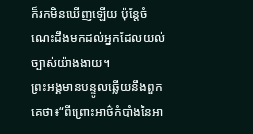ក៏រកមិនឃើញឡើយ ប៉ុន្តែចំណេះដឹងមកដល់អ្នកដែលយល់ច្បាស់យ៉ាងងាយ។
ព្រះអង្គមានបន្ទូលឆ្លើយនឹងពួកគេថា៖“ពីព្រោះអាថ៌កំបាំងនៃអា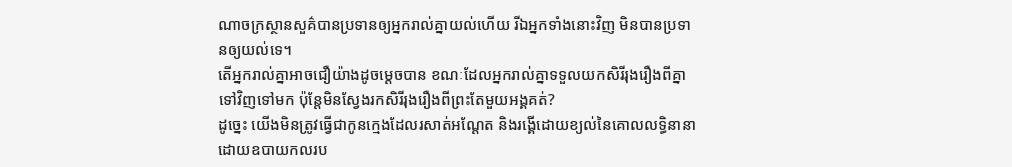ណាចក្រស្ថានសួគ៌បានប្រទានឲ្យអ្នករាល់គ្នាយល់ហើយ រីឯអ្នកទាំងនោះវិញ មិនបានប្រទានឲ្យយល់ទេ។
តើអ្នករាល់គ្នាអាចជឿយ៉ាងដូចម្ដេចបាន ខណៈដែលអ្នករាល់គ្នាទទួលយកសិរីរុងរឿងពីគ្នាទៅវិញទៅមក ប៉ុន្តែមិនស្វែងរកសិរីរុងរឿងពីព្រះតែមួយអង្គគត់?
ដូច្នេះ យើងមិនត្រូវធ្វើជាកូនក្មេងដែលរសាត់អណ្ដែត និងរង្គើដោយខ្យល់នៃគោលលទ្ធិនានា ដោយឧបាយកលរប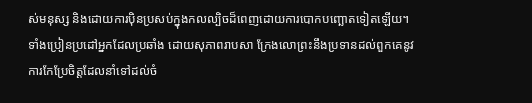ស់មនុស្ស និងដោយការប៉ិនប្រសប់ក្នុងកលល្បិចដ៏ពេញដោយការបោកបញ្ឆោតទៀតឡើយ។
ទាំងប្រៀនប្រដៅអ្នកដែលប្រឆាំង ដោយសុភាពរាបសា ក្រែងលោព្រះនឹងប្រទានដល់ពួកគេនូវការកែប្រែចិត្តដែលនាំទៅដល់ចំ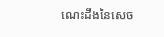ណេះដឹងនៃសេច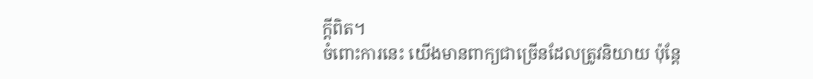ក្ដីពិត។
ចំពោះការនេះ យើងមានពាក្យជាច្រើនដែលត្រូវនិយាយ ប៉ុន្តែ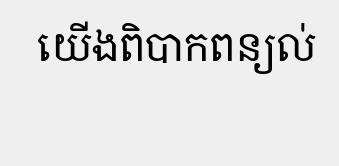យើងពិបាកពន្យល់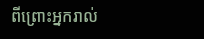ពីព្រោះអ្នករាល់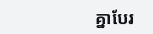គ្នាបែរ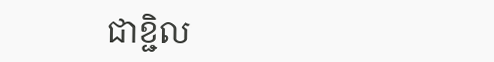ជាខ្ជិល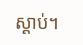ស្ដាប់។